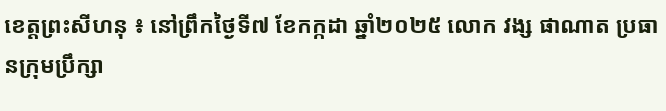ខេត្តព្រះសីហនុ ៖ នៅព្រឹកថ្ងៃទី៧ ខែកក្កដា ឆ្នាំ២០២៥ លោក វង្ស ផាណាត ប្រធានក្រុមប្រឹក្សា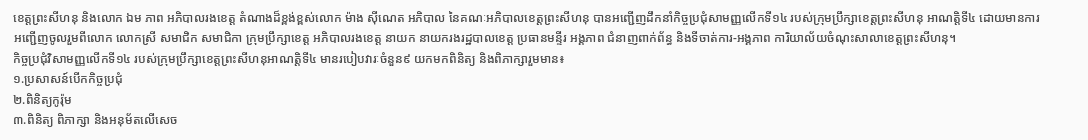ខេត្តព្រះសីហនុ និងលោក ឯម ភាព អភិបាលរងខេត្ត តំណាងដ៏ខ្ពង់ខ្ពស់លោក ម៉ាង ស៊ីណេត អភិបាល នៃគណៈអភិបាលខេត្តព្រះសីហនុ បានអញ្ជើញដឹកនាំកិច្ចប្រជុំសាមញ្ញលើកទី១៤ របស់ក្រុមប្រឹក្សាខេត្តព្រះសីហនុ អាណត្តិទី៤ ដោយមានការអញ្ជើញចូលរួមពីលោក លោកស្រី សមាជិក សមាជិកា ក្រុមប្រឹក្សាខេត្ត អភិបាលរងខេត្ត នាយក នាយករងរដ្ឋបាលខេត្ត ប្រធានមន្ទីរ អង្គភាព ជំនាញពាក់ព័ន្ធ និងទីចាត់ការ-អង្គភាព ការិយាល័យចំណុះសាលាខេត្តព្រះសីហនុ។
កិច្ចប្រជុំវិសាមញ្ញលើកទី១៤ របស់ក្រុមប្រឹក្សាខេត្តព្រះសីហនុអាណត្តិទី៤ មានរបៀបវារៈចំនួន៩ យកមកពិនិត្យ និងពិភាក្សារួមមាន៖
១.ប្រសាសន៍បើកកិច្ចប្រជុំ
២.ពិនិត្យកូរ៉ុម
៣.ពិនិត្យ ពិភាក្សា និងអនុម័តលើសេច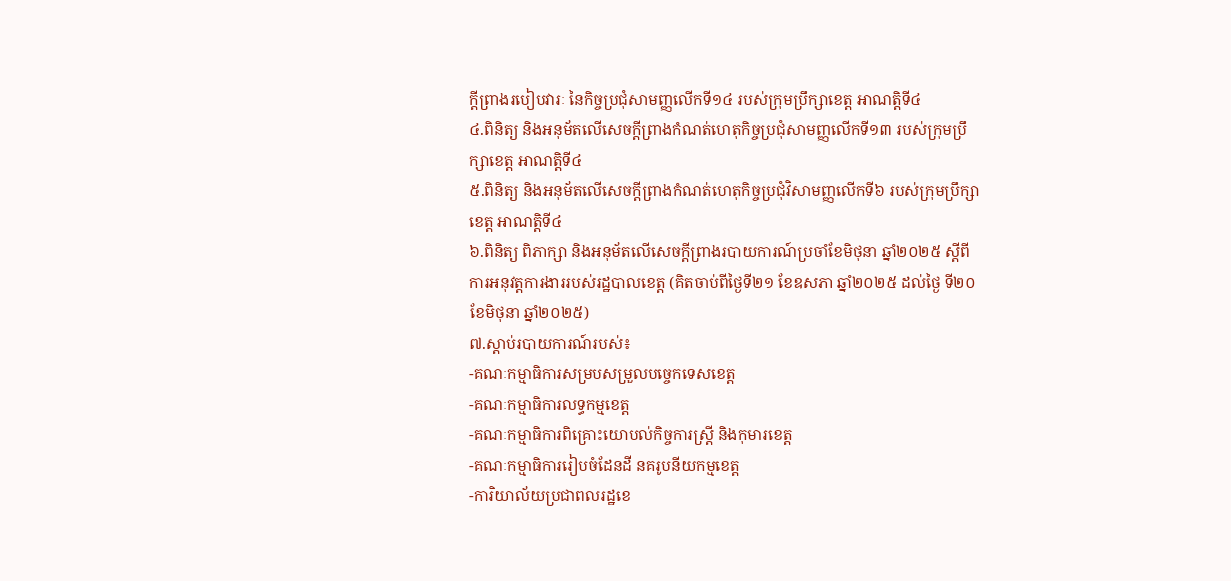ក្តីព្រាងរបៀបវារៈ នៃកិច្ចប្រជុំសាមញ្ញលើកទី១៤ របស់ក្រុមប្រឹក្សាខេត្ត អាណត្តិទី៤
៤.ពិនិត្យ និងអនុម័តលើសេចក្តីព្រាងកំណត់ហេតុកិច្ចប្រជុំសាមញ្ញលើកទី១៣ របស់ក្រុមប្រឹក្សាខេត្ត អាណត្តិទី៤
៥.ពិនិត្យ និងអនុម័តលើសេចក្តីព្រាងកំណត់ហេតុកិច្ចប្រជុំវិសាមញ្ញលើកទី៦ របស់ក្រុមប្រឹក្សាខេត្ត អាណត្តិទី៤
៦.ពិនិត្យ ពិភាក្សា និងអនុម័តលើសេចក្តីព្រាងរបាយការណ៍ប្រចាំខែមិថុនា ឆ្នាំ២០២៥ ស្តីពី ការអនុវត្តការងាររបស់រដ្ឋបាលខេត្ត (គិតចាប់ពីថ្ងៃទី២១ ខែឧសភា ឆ្នាំ២០២៥ ដល់ថ្ងៃ ទី២០ ខែមិថុនា ឆ្នាំ២០២៥)
៧.ស្តាប់របាយការណ៍របស់៖
-គណៈកម្មាធិការសម្របសម្រួលបច្ចេកទេសខេត្ត
-គណៈកម្មាធិការលទ្ធកម្មខេត្ត
-គណៈកម្មាធិការពិគ្រោះយោបល់កិច្ចការស្ត្រី និងកុមារខេត្ត
-គណៈកម្មាធិការរៀបចំដែនដី នគរូបនីយកម្មខេត្ត
-ការិយាល័យប្រជាពលរដ្ឋខេ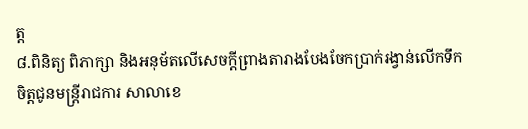ត្ត
៨.ពិនិត្យ ពិភាក្សា និងអនុម័តលើសេចក្តីព្រាងតារាងបែងចែកប្រាក់រង្វាន់លើកទឹកចិត្តជូនមន្ត្រីរាជការ សាលាខេ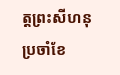ត្តព្រះសីហនុ ប្រចាំខែ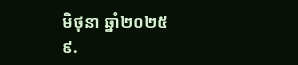មិថុនា ឆ្នាំ២០២៥
៩.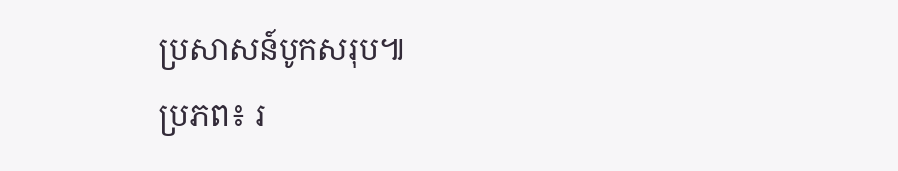ប្រសាសន៍បូកសរុប៕
ប្រភព៖ រ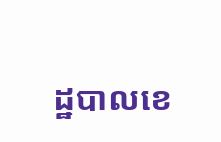ដ្ឋបាលខេ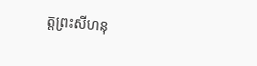ត្តព្រះសីហនុ